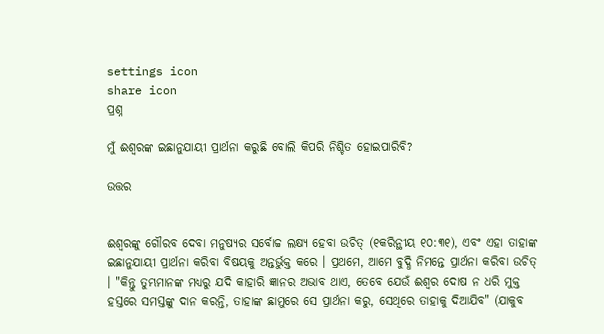settings icon
share icon
ପ୍ରଶ୍ନ

ମୁଁ ଈଶ୍ବରଙ୍କ ଇଛାନୁଯାୟୀ ପ୍ରାର୍ଥନା କରୁଛି ବୋଲି କିପରି ନିଶ୍ଚିତ ହୋଇପାରିବି?

ଉତ୍ତର


ଈଶ୍ବରଙ୍କୁ ଗୌରବ ଦେବା ମନୁଷ୍ୟର ସର୍ବୋଚ୍ଚ ଲକ୍ଷ୍ୟ ହେବା ଉଚିତ୍ (୧କରିନ୍ଥୀୟ ୧୦:୩୧), ଏବଂ ଏହା ତାହାଙ୍କ ଇଛାନୁଯାୟୀ ପ୍ରାର୍ଥନା କରିବା ବିଷୟକୁ ଅନ୍ତର୍ଭୁକ୍ତ କରେ । ପ୍ରଥମେ, ଆମେ ବୁଦ୍ଧି ନିମନ୍ତେ ପ୍ରାର୍ଥନା କରିବା ଉଚିତ୍ । "କିନ୍ତୁ ତୁମ୍ଭମାନଙ୍କ ମଧ୍ୟରୁ ଯଦି କାହାରି ଜ୍ଞାନର ଅଭାବ ଥାଏ, ତେବେ ଯେଉଁ ଈଶ୍ବର ଦୋଷ ନ ଧରି ମୁକ୍ତ ହସ୍ତରେ ସମସ୍ତଙ୍କୁ ଦାନ କରନ୍ତି, ତାହାଙ୍କ ଛାମୁରେ ସେ ପ୍ରାର୍ଥନା କରୁ, ସେଥିରେ ତାହାକୁ ଦିଆଯିବ" (ଯାକୁବ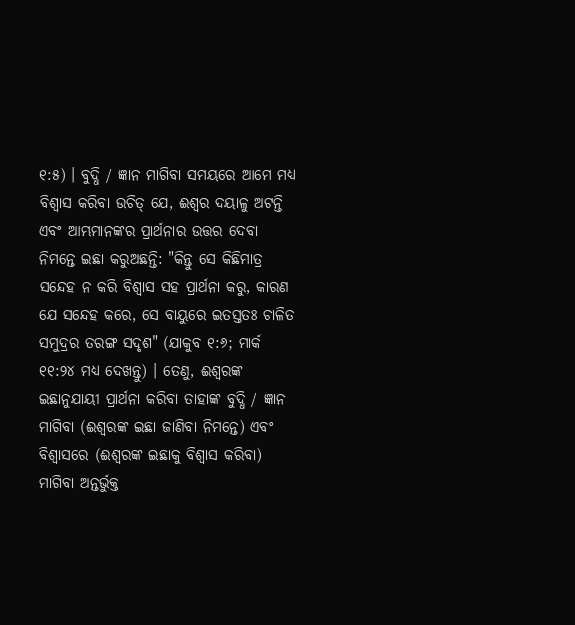୧:୫) । ବୁଦ୍ଧି / ଜ୍ଞାନ ମାଗିବା ସମୟରେ ଆମେ ମଧ୍ୟ ବିଶ୍ବାସ କରିବା ଉଚିତ୍ ଯେ, ଈଶ୍ବର ଦୟାଳୁ ଅଟନ୍ତି ଏବଂ ଆମ୍ଭମାନଙ୍କର ପ୍ରାର୍ଥନାର ଉତ୍ତର ଦେବା ନିମନ୍ତେ ଇଛା କରୁଅଛନ୍ତି: "କିନ୍ତୁ ସେ କିଛିମାତ୍ର ସନ୍ଦେହ ନ କରି ବିଶ୍ବାସ ସହ ପ୍ରାର୍ଥନା କରୁ, କାରଣ ଯେ ସନ୍ଦେହ କରେ, ସେ ବାୟୁରେ ଇତସ୍ତତଃ ଚାଳିତ ସମୁଦ୍ରର ତରଙ୍ଗ ସଦୃଶ" (ଯାକୁବ ୧:୬; ମାର୍କ ୧୧:୨୪ ମଧ୍ୟ ଦେଖନ୍ତୁ) । ତେଣୁ, ଈଶ୍ବରଙ୍କ ଇଛାନୁଯାୟୀ ପ୍ରାର୍ଥନା କରିବା ତାହାଙ୍କ ବୁଦ୍ଧି / ଜ୍ଞାନ ମାଗିବା (ଈଶ୍ବରଙ୍କ ଇଛା ଜାଣିବା ନିମନ୍ତେ) ଏବଂ ବିଶ୍ବାସରେ (ଈଶ୍ବରଙ୍କ ଇଛାକୁ ବିଶ୍ବାସ କରିବା) ମାଗିବା ଅନ୍ତର୍ଭୁକ୍ତ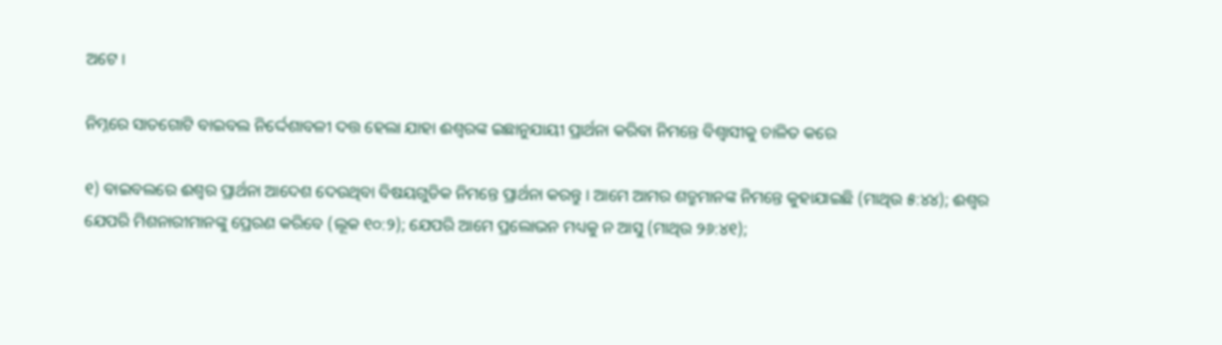ଅଟେ ।

ନିମ୍ନରେ ସାତଗୋଟି ବାଇବଲ ନିର୍ଦ୍ଦେଶାବଳୀ ଦତ୍ତ ହେଲା ଯାହା ଈଶ୍ବରଙ୍କ ଇଛାନୁଯାୟୀ ପ୍ରାର୍ଥନା କରିବା ନିମନ୍ତେ ବିଶ୍ବାସୀକୁ ଚାଳିତ କରେ

୧) ବାଇବଲରେ ଈଶ୍ବର ପ୍ରାର୍ଥନା ଆଦେଶ ଦେଉଥିବା ବିଷୟଗୁଡିକ ନିମନ୍ତେ ପ୍ରାର୍ଥନା କରନ୍ତୁ । ଆମେ ଆମର ଶତ୍ରୁମାନଙ୍କ ନିମନ୍ତେ କୁହାଯାଇଛି (ମାଥିଉ ୫:୪୪); ଈଶ୍ବର ଯେପରି ମିଶନାରୀମାନଙ୍କୁ ପ୍ରେରଣ କରିବେ (ଲୂକ ୧୦:୨); ଯେପରି ଆମେ ପ୍ରଲୋଭନ ମଧ୍ୟକୁ ନ ଆସୁ (ମାଥିଉ ୨୬:୪୧);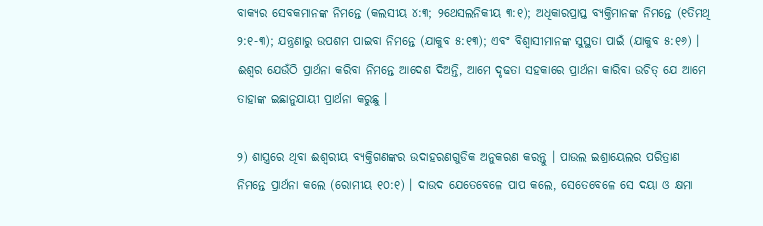ବାକ୍ୟର ସେବକମାନଙ୍କ ନିମନ୍ତେ (କଲସୀୟ ୪:୩; ୨ଥେସଲନିକୀୟ ୩:୧); ଅଧିକାରପ୍ରାପ୍ତ ବ୍ୟକ୍ତିମାନଙ୍କ ନିମନ୍ତେ (୧ତିମଥି ୨:୧-୩); ଯନ୍ତ୍ରଣାରୁ ଉପଶମ ପାଇବା ନିମନ୍ତେ (ଯାକୁବ ୫:୧୩); ଏବଂ ବିଶ୍ବାସୀମାନଙ୍କ ସୁସ୍ଥତା ପାଇଁ (ଯାକୁବ ୫:୧୬) । ଈଶ୍ବର ଯେଉଁଠି ପ୍ରାର୍ଥନା କରିବା ନିମନ୍ତେ ଆଦେଶ ଦିଅନ୍ତି, ଆମେ ଦୃଢତା ସହକାରେ ପ୍ରାର୍ଥନା କାରିବା ଉଚିତ୍ ଯେ ଆମେ ତାହାଙ୍କ ଇଛାନୁଯାୟୀ ପ୍ରାର୍ଥନା କରୁଛୁ ।

୨) ଶାସ୍ତ୍ରରେ ଥିବା ଈଶ୍ବରୀୟ ବ୍ୟକ୍ତିଗଣଙ୍କର ଉଦାହରଣଗୁଡିକ ଅନୁକରଣ କରନ୍ତୁ । ପାଉଲ ଇଶ୍ରାୟେଲର ପରିତ୍ରାଣ ନିମନ୍ତେ ପ୍ରାର୍ଥନା କଲେ (ରୋମୀୟ ୧୦:୧) । ଦାଉଦ ଯେତେବେଳେ ପାପ କଲେ, ସେତେବେଳେ ସେ ଦୟା ଓ କ୍ଷମା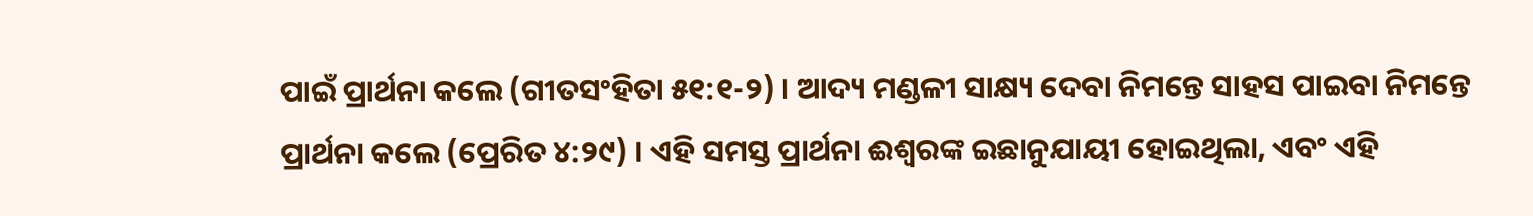ପାଇଁ ପ୍ରାର୍ଥନା କଲେ (ଗୀତସଂହିତା ୫୧:୧-୨) । ଆଦ୍ୟ ମଣ୍ଡଳୀ ସାକ୍ଷ୍ୟ ଦେବା ନିମନ୍ତେ ସାହସ ପାଇବା ନିମନ୍ତେ ପ୍ରାର୍ଥନା କଲେ (ପ୍ରେରିତ ୪:୨୯) । ଏହି ସମସ୍ତ ପ୍ରାର୍ଥନା ଈଶ୍ବରଙ୍କ ଇଛାନୁଯାୟୀ ହୋଇଥିଲା, ଏବଂ ଏହି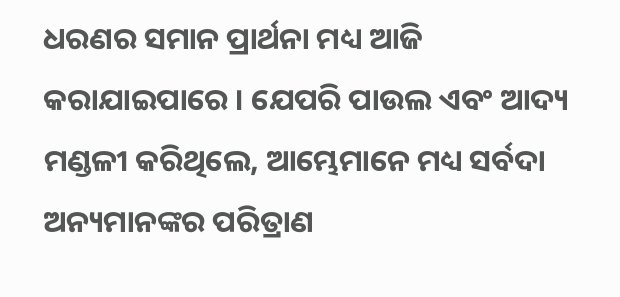ଧରଣର ସମାନ ପ୍ରାର୍ଥନା ମଧ୍ୟ ଆଜି କରାଯାଇପାରେ । ଯେପରି ପାଉଲ ଏବଂ ଆଦ୍ୟ ମଣ୍ଡଳୀ କରିଥିଲେ, ଆମ୍ଭେମାନେ ମଧ୍ୟ ସର୍ବଦା ଅନ୍ୟମାନଙ୍କର ପରିତ୍ରାଣ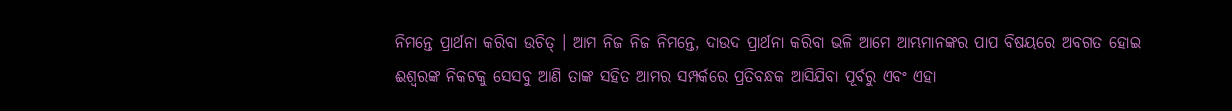ନିମନ୍ତେ ପ୍ରାର୍ଥନା କରିବା ଉଚିତ୍ । ଆମ ନିଜ ନିଜ ନିମନ୍ତେ, ଦାଉଦ ପ୍ରାର୍ଥନା କରିବା ଭଳି ଆମେ ଆମ୍ଭମାନଙ୍କର ପାପ ବିଷୟରେ ଅବଗତ ହୋଇ ଈଶ୍ବରଙ୍କ ନିକଟକୁ ସେସବୁ ଆଣି ତାଙ୍କ ସହିତ ଆମର ସମ୍ପର୍କରେ ପ୍ରତିବନ୍ଧକ ଆସିଯିବା ପୂର୍ବରୁ ଏବଂ ଏହା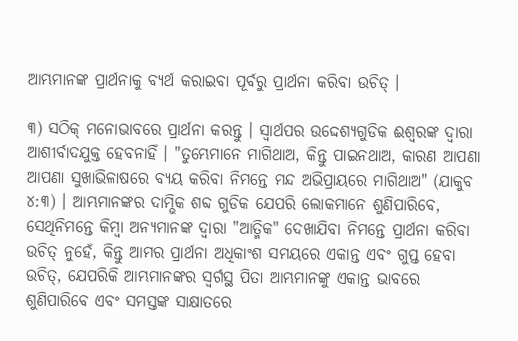ଆମ୍ଭମାନଙ୍କ ପ୍ରାର୍ଥନାକୁ ବ୍ୟର୍ଥ କରାଇବା ପୂର୍ବରୁ ପ୍ରାର୍ଥନା କରିବା ଉଚିତ୍ ।

୩) ସଠିକ୍ ମନୋଭାବରେ ପ୍ରାର୍ଥନା କରନ୍ତୁ । ସ୍ବାର୍ଥପର ଉଦ୍ଦେଶ୍ୟଗୁଡିକ ଈଶ୍ବରଙ୍କ ଦ୍ବାରା ଆଶୀର୍ବାଦଯୁକ୍ତ ହେବନାହିଁ । "ତୁମ୍ଭେମାନେ ମାଗିଥାଅ, କିନ୍ତୁ ପାଇନଥାଅ, କାରଣ ଆପଣା ଆପଣା ସୁଖାଭିଳାଷରେ ବ୍ୟୟ କରିବା ନିମନ୍ତେ ମନ୍ଦ ଅଭିପ୍ରାୟରେ ମାଗିଥାଅ" (ଯାକୁବ ୪:୩) । ଆମ୍ଭମାନଙ୍କର ଦାମ୍ଭିକ ଶବ୍ଦ ଗୁଡିକ ଯେପରି ଲୋକମାନେ ଶୁଣିପାରିବେ, ସେଥିନିମନ୍ତେ କିମ୍ବା ଅନ୍ୟମାନଙ୍କ ଦ୍ବାରା "ଆତ୍ମିକ" ଦେଖାଯିବା ନିମନ୍ତେ ପ୍ରାର୍ଥନା କରିବା ଉଚିତ୍ ନୁହେଁ, କିନ୍ତୁ ଆମର ପ୍ରାର୍ଥନା ଅଧିକାଂଶ ସମୟରେ ଏକାନ୍ତ ଏବଂ ଗୁପ୍ତ ହେବା ଉଚିତ୍, ଯେପରିକି ଆମ୍ଭମାନଙ୍କର ସ୍ବର୍ଗସ୍ଥ ପିତା ଆମ୍ଭମାନଙ୍କୁ ଏକାନ୍ତ ଭାବରେ ଶୁଣିପାରିବେ ଏବଂ ସମସ୍ତଙ୍କ ସାକ୍ଷାତରେ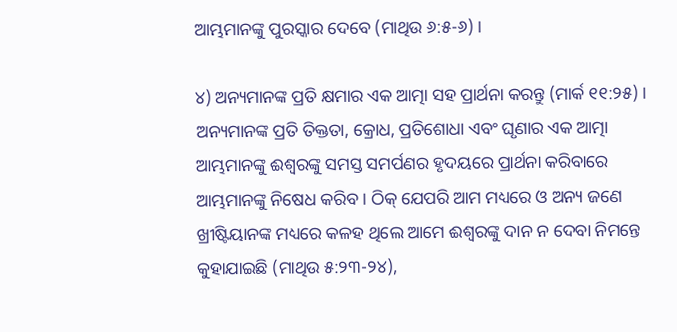ଆମ୍ଭମାନଙ୍କୁ ପୁରସ୍କାର ଦେବେ (ମାଥିଉ ୬:୫-୬) ।

୪) ଅନ୍ୟମାନଙ୍କ ପ୍ରତି କ୍ଷମାର ଏକ ଆତ୍ମା ସହ ପ୍ରାର୍ଥନା କରନ୍ତୁ (ମାର୍କ ୧୧:୨୫) । ଅନ୍ୟମାନଙ୍କ ପ୍ରତି ତିକ୍ତତା, କ୍ରୋଧ, ପ୍ରତିଶୋଧା ଏବଂ ଘୃଣାର ଏକ ଆତ୍ମା ଆମ୍ଭମାନଙ୍କୁ ଈଶ୍ବରଙ୍କୁ ସମସ୍ତ ସମର୍ପଣର ହୃଦୟରେ ପ୍ରାର୍ଥନା କରିବାରେ ଆମ୍ଭମାନଙ୍କୁ ନିଷେଧ କରିବ । ଠିକ୍ ଯେପରି ଆମ ମଧ୍ୟରେ ଓ ଅନ୍ୟ ଜଣେ ଖ୍ରୀଷ୍ଟିୟାନଙ୍କ ମଧ୍ୟରେ କଳହ ଥିଲେ ଆମେ ଈଶ୍ବରଙ୍କୁ ଦାନ ନ ଦେବା ନିମନ୍ତେ କୁହାଯାଇଛି (ମାଥିଉ ୫:୨୩-୨୪),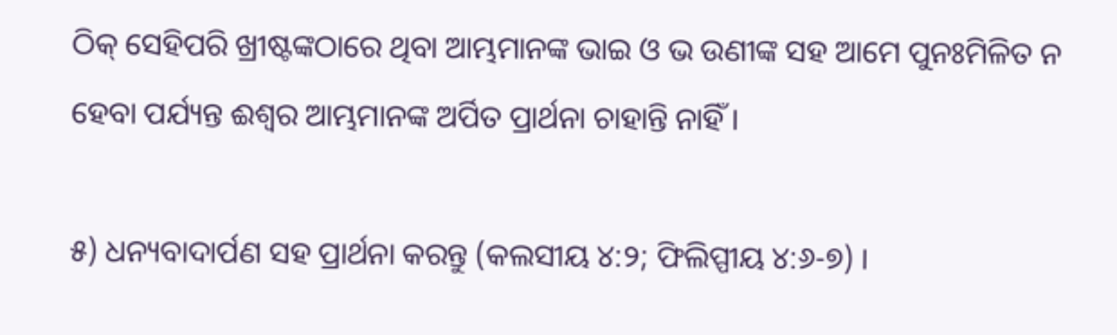ଠିକ୍ ସେହିପରି ଖ୍ରୀଷ୍ଟଙ୍କଠାରେ ଥିବା ଆମ୍ଭମାନଙ୍କ ଭାଇ ଓ ଭ ଉଣୀଙ୍କ ସହ ଆମେ ପୁନଃମିଳିତ ନ ହେବା ପର୍ଯ୍ୟନ୍ତ ଈଶ୍ବର ଆମ୍ଭମାନଙ୍କ ଅର୍ପିତ ପ୍ରାର୍ଥନା ଚାହାନ୍ତି ନାହିଁ ।

୫) ଧନ୍ୟବାଦାର୍ପଣ ସହ ପ୍ରାର୍ଥନା କରନ୍ତୁ (କଲସୀୟ ୪:୨; ଫିଲିପ୍ପୀୟ ୪:୬-୭) ।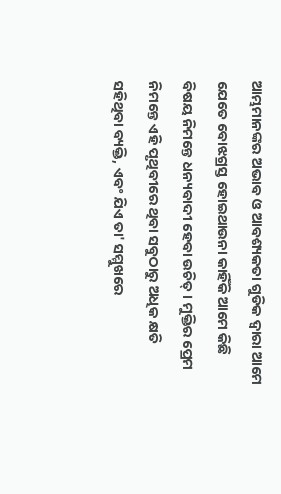ଆମ୍ଭମାନଙ୍କର ଅଭାବ ଓ ଆବଶ୍ୟକତା ଗୁଡିକ ଦ୍ବାରା ଆମେ ଯେତେ ବୋଝଗ୍ରସ୍ତ ହୋଇଥାଉନା କାହିଁକି ଆମେ କିଛି ବିଷୟ ନିମନ୍ତେ ଧନ୍ୟବାଦୀ ହେବା ଉଚିତ୍ । ମୁକ୍ତିର ପ୍ରେମ ନିମନ୍ତେ ଏହି ପୃଥିବୀରେ ଥିବା ସବୁଠାରୁ ଅଧିକ କ୍ଷତି ସହିଥିବା ବ୍ୟକ୍ତି, ଏବଂ ଯିଏ ତା' ସମ୍ମୁଖରେ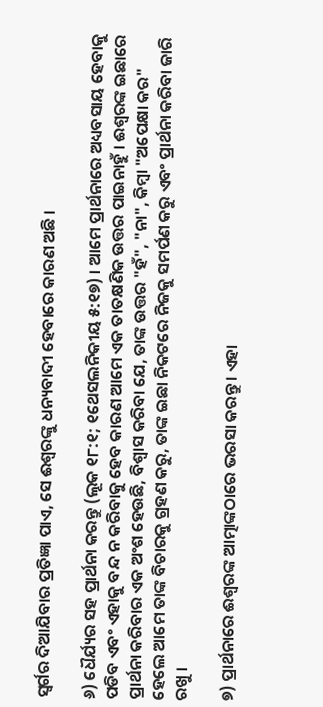ସ୍ବର୍ଗର ଦିଆଯିବାର ପ୍ରତିଜ୍ଞା ପାଏ, ସେ ଈଶ୍ବରଙ୍କୁ ଧନ୍ୟବାଦୀ ହେବାରେ କାରଣ ଅଛି ।

୬) ଧୈର୍ଯ୍ୟର ସହ ପ୍ରାର୍ଥନା କରନ୍ତୁ (ଲୂକ ୧୮:୧; ୧ଥେସଲନିକୀୟ ୫:୧୭) । ଆମେ ପ୍ରାର୍ଥନାରେ ଅଧ୍ୟବସାୟ ହେବାକୁ ପଡିବ ଏବଂ ଏହାକୁ ବନ୍ଦ ନ କରିବାକୁ ହେବ କାରଣ ଆମେ ଏକ ତାତକ୍ଷଣିକ ଉତ୍ତର ପାଇନାହୁଁ । ଈଶ୍ବରଙ୍କ ଇଛାରେ ପ୍ରାର୍ଥନା କରିବାର ଏକ ଅଂଶ ହେଉଛି, ବିଶ୍ବାସ କରିବା ଯେ, ତାଙ୍କ ଉତ୍ତର "ହଁ", "ନା", କିମ୍ବା "ଅପେକ୍ଷା କର" ହେଲେ ଆମେ ତାଙ୍କ ବିଚାରକୁ ଗ୍ରହଣ କରୁ, ତାଙ୍କ ଇଛା ନିକଟରେ ନିଜକୁ ସମର୍ପଣ କରୁ ଏବଂ ପ୍ରାର୍ଥନା କରିବା ଜାରି ରଖୁ ।

୭) ପ୍ରାର୍ଥନାରେ ଈଶ୍ବରଙ୍କ ଆତ୍ମାଙ୍କଠାରେ ଭରସା କରନ୍ତୁ । ଏହା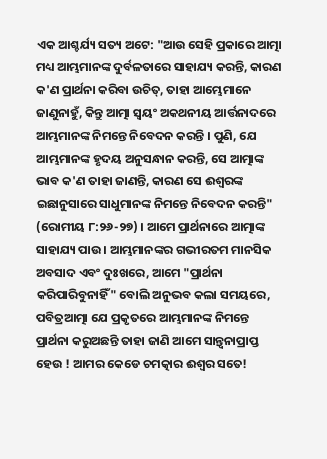ଏକ ଆଶ୍ଚର୍ଯ୍ୟ ସତ୍ୟ ଅଟେ: "ଆଉ ସେହି ପ୍ରକାରେ ଆତ୍ମା ମଧ୍ୟ ଆମ୍ଭମାନଙ୍କ ଦୁର୍ବଳତାରେ ସାହାଯ୍ୟ କରନ୍ତି, କାରଣ କ'ଣ ପ୍ରାର୍ଥନା କରିବା ଉଚିତ୍, ତାହା ଆମ୍ଭେମାନେ ଜାଣୁନାହୁଁ, କିନ୍ତୁ ଆତ୍ମା ସ୍ବୟଂ ଅକଥନୀୟ ଆର୍ତ୍ତନାଦରେ ଆମ୍ଭମାନଙ୍କ ନିମନ୍ତେ ନିବେଦନ କରନ୍ତି । ପୁଣି, ଯେ ଆମ୍ଭମାନଙ୍କ ହୃଦୟ ଅନୁସନ୍ଧାନ କରନ୍ତି, ସେ ଆତ୍ମାଙ୍କ ଭାବ କ'ଣ ତାହା ଜାଣନ୍ତି, କାରଣ ସେ ଈଶ୍ବରଙ୍କ ଇଛାନୁସାରେ ସାଧୁମାନଙ୍କ ନିମନ୍ତେ ନିବେଦନ କରନ୍ତି" (ରୋମୀୟ ୮:୨୬-୨୭) । ଆମେ ପ୍ରାର୍ଥନାରେ ଆତ୍ମାଙ୍କ ସାହାଯ୍ୟ ପାଉ । ଆମ୍ଭମାନଙ୍କର ଗଭୀରତମ ମାନସିକ ଅବସାଦ ଏବଂ ଦୁଃଖରେ, ଆମେ "ପ୍ରାର୍ଥନା କରିପାରିବୁନାହିଁ" ବୋଲି ଅନୁଭବ କଲା ସମୟରେ, ପବିତ୍ରଆତ୍ମା ଯେ ପ୍ରକୃତରେ ଆମ୍ଭମାନଙ୍କ ନିମନ୍ତେ ପ୍ରାର୍ଥନା କରୁଅଛନ୍ତି ତାହା ଜାଣି ଆମେ ସାନ୍ତ୍ବନାପ୍ରାପ୍ତ ହେଉ ! ଆମର କେଡେ ଚମତ୍କାର ଈଶ୍ବର ସତେ!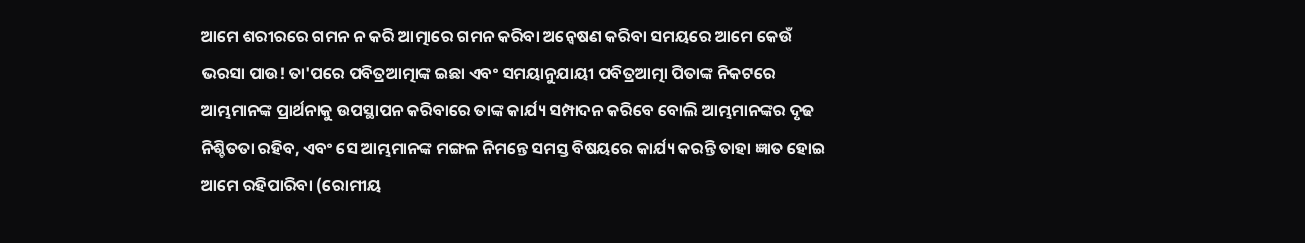ଆମେ ଶରୀରରେ ଗମନ ନ କରି ଆତ୍ମାରେ ଗମନ କରିବା ଅନ୍ବେଷଣ କରିବା ସମୟରେ ଆମେ କେଉଁ ଭରସା ପାଉ! ତା'ପରେ ପବିତ୍ରଆତ୍ମାଙ୍କ ଇଛା ଏବଂ ସମୟାନୁଯାୟୀ ପବିତ୍ରଆତ୍ମା ପିତାଙ୍କ ନିକଟରେ ଆମ୍ଭମାନଙ୍କ ପ୍ରାର୍ଥନାକୁ ଉପସ୍ଥାପନ କରିବାରେ ତାଙ୍କ କାର୍ଯ୍ୟ ସମ୍ପାଦନ କରିବେ ବୋଲି ଆମ୍ଭମାନଙ୍କର ଦୃଢ ନିଶ୍ଚିତତା ରହିବ, ଏବଂ ସେ ଆମ୍ଭମାନଙ୍କ ମଙ୍ଗଳ ନିମନ୍ତେ ସମସ୍ତ ବିଷୟରେ କାର୍ଯ୍ୟ କରନ୍ତି ତାହା ଜ୍ଞାତ ହୋଇ ଆମେ ରହିପାରିବା (ରୋମୀୟ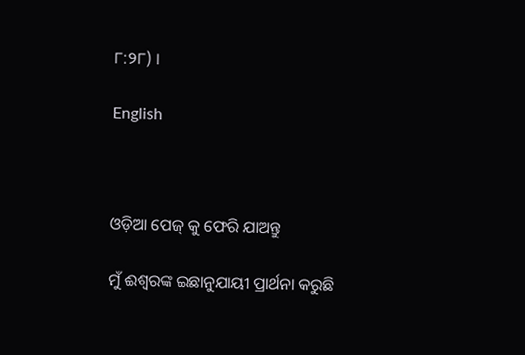୮:୨୮) ।

English



ଓଡ଼ିଆ ପେଜ୍ କୁ ଫେରି ଯାଅନ୍ତୁ

ମୁଁ ଈଶ୍ବରଙ୍କ ଇଛାନୁଯାୟୀ ପ୍ରାର୍ଥନା କରୁଛି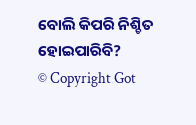ବୋଲି କିପରି ନିଶ୍ଚିତ ହୋଇପାରିବି?
© Copyright Got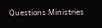Questions Ministries